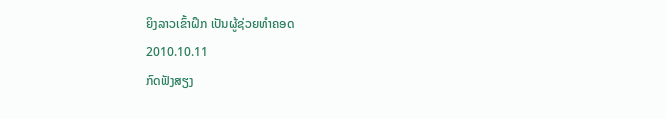ຍິງລາວເຂົ້າຝຶກ ເປັນຜູ້ຊ່ວຍທໍາຄອດ
2010.10.11
ກົດຟັງສຽງ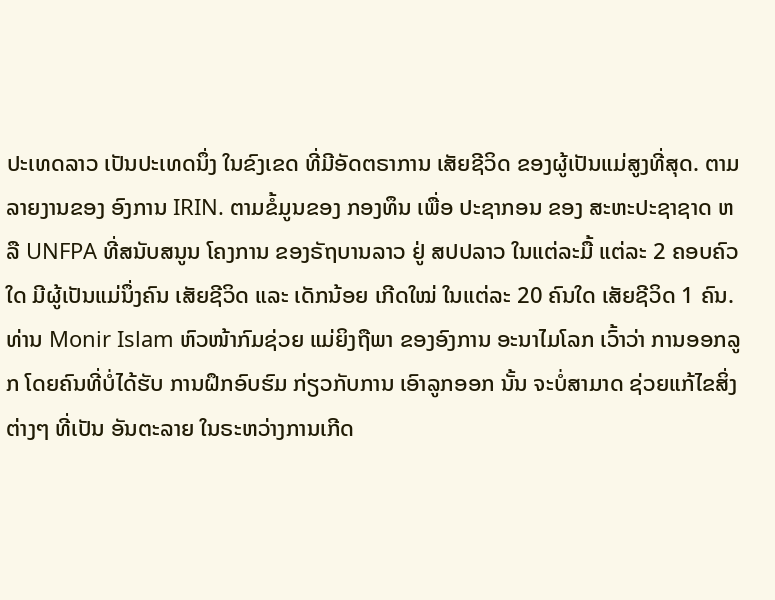ປະເທດລາວ ເປັນປະເທດນຶ່ງ ໃນຂົງເຂດ ທີ່ມີອັດຕຣາການ ເສັຍຊີວິດ ຂອງຜູ້ເປັນແມ່ສູງທີ່ສຸດ. ຕາມລາຍງານຂອງ ອົງການ IRIN. ຕາມຂໍ້ມູນຂອງ ກອງທຶນ ເພື່ອ ປະຊາກອນ ຂອງ ສະຫະປະຊາຊາດ ຫລື UNFPA ທີ່ສນັບສນູນ ໂຄງການ ຂອງຣັຖບານລາວ ຢູ່ ສປປລາວ ໃນແຕ່ລະມື້ ແຕ່ລະ 2 ຄອບຄົວໃດ ມີຜູ້ເປັນແມ່ນຶ່ງຄົນ ເສັຍຊີວິດ ແລະ ເດັກນ້ອຍ ເກີດໃໝ່ ໃນແຕ່ລະ 20 ຄົນໃດ ເສັຍຊີວິດ 1 ຄົນ.
ທ່ານ Monir Islam ຫົວໜ້າກົມຊ່ວຍ ແມ່ຍິງຖືພາ ຂອງອົງການ ອະນາໄມໂລກ ເວົ້າວ່າ ການອອກລູກ ໂດຍຄົນທີ່ບໍ່ໄດ້ຮັບ ການຝຶກອົບຮົມ ກ່ຽວກັບການ ເອົາລູກອອກ ນັ້ນ ຈະບໍ່ສາມາດ ຊ່ວຍແກ້ໄຂສິ່ງຕ່າງໆ ທີ່ເປັນ ອັນຕະລາຍ ໃນຣະຫວ່າງການເກີດ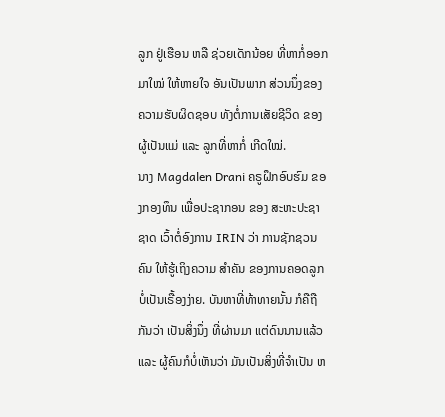ລູກ ຢູ່ເຮືອນ ຫລື ຊ່ວຍເດັກນ້ອຍ ທີ່ຫາກໍ່ອອກມາໃໝ່ ໃຫ້ຫາຍໃຈ ອັນເປັນພາກ ສ່ວນນຶ່ງຂອງ ຄວາມຮັບຜິດຊອບ ທັງຕໍ່ການເສັຍຊີວິດ ຂອງຜູ້ເປັນແມ່ ແລະ ລູກທີ່ຫາກໍ່ ເກີດໃໝ່.
ນາງ Magdalen Drani ຄຣູຝຶກອົບຮົມ ຂອງກອງທຶນ ເພື່ອປະຊາກອນ ຂອງ ສະຫະປະຊາຊາດ ເວົ້າຕໍ່ອົງການ IRIN ວ່າ ການຊັກຊວນຄົນ ໃຫ້ຮູ້ເຖິງຄວາມ ສຳຄັນ ຂອງການຄອດລູກ ບໍ່ເປັນເຣື້ອງງ່າຍ. ບັນຫາທີ່ທ້າທາຍນັ້ນ ກໍຄືຖືກັນວ່າ ເປັນສິ່ງນຶ່ງ ທີ່ຜ່ານມາ ແຕ່ດົນນານແລ້ວ ແລະ ຜູ້ຄົນກໍບໍ່ເຫັນວ່າ ມັນເປັນສິ່ງທີ່ຈຳເປັນ ຫ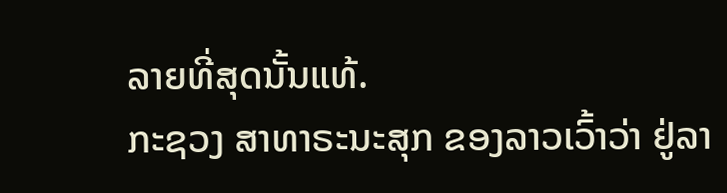ລາຍທີ່ສຸດນັ້ນແທ້.
ກະຊວງ ສາທາຣະນະສຸກ ຂອງລາວເວົ້າວ່າ ຢູ່ລາ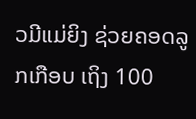ວມີແມ່ຍິງ ຊ່ວຍຄອດລູກເກືອບ ເຖິງ 100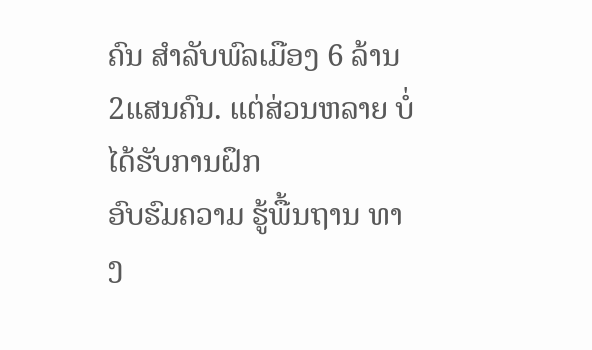ຄົນ ສຳລັບພົລເມືອງ 6 ລ້ານ 2ແສນຄົນ. ແຕ່ສ່ວນຫລາຍ ບໍ່ໄດ້ຮັບການຝຶກ
ອົບຮົມຄວາມ ຮູ້ພື້ນຖານ ທາງ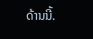ດ້ານນີ້.